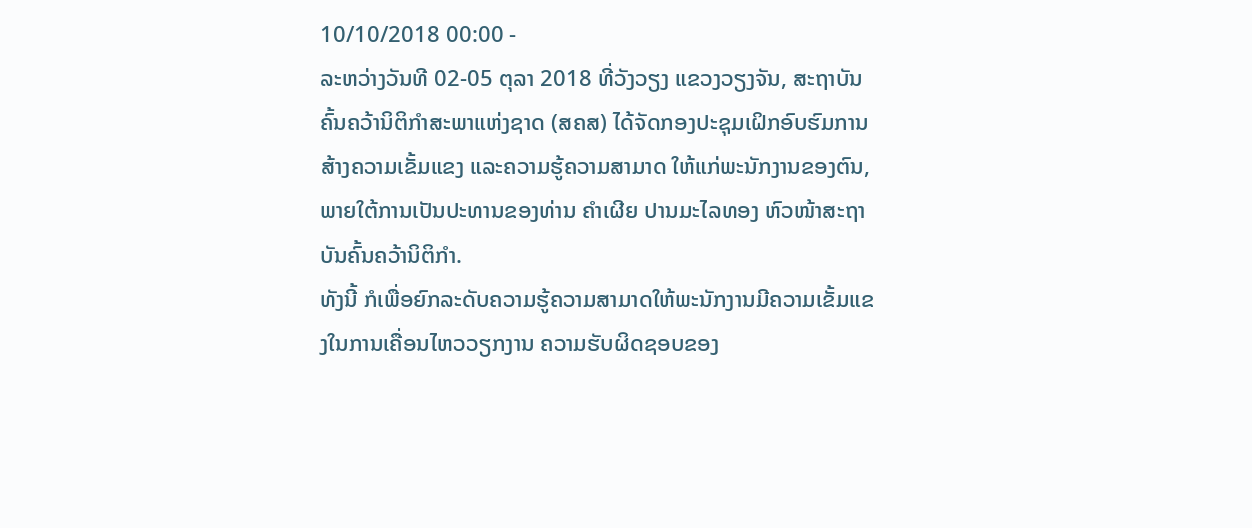10/10/2018 00:00 -
ລະຫວ່າງວັນທີ 02-05 ຕຸລາ 2018 ທີ່ວັງວຽງ ແຂວງວຽງຈັນ, ສະຖາບັນຄົ້ນຄວ້ານິຕິກຳສະພາແຫ່ງຊາດ (ສຄສ) ໄດ້ຈັດກອງປະຊຸມເຝິກອົບຮົມການສ້າງຄວາມເຂັ້ມແຂງ ແລະຄວາມຮູ້ຄວາມສາມາດ ໃຫ້ແກ່ພະນັກງານຂອງຕົນ, ພາຍໃຕ້ການເປັນປະທານຂອງທ່ານ ຄຳເຜີຍ ປານມະໄລທອງ ຫົວໜ້າສະຖາບັນຄົ້ນຄວ້ານິຕິກຳ.
ທັງນີ້ ກໍເພື່ອຍົກລະດັບຄວາມຮູ້ຄວາມສາມາດໃຫ້ພະນັກງານມີຄວາມເຂັ້ມແຂງໃນການເຄື່ອນໄຫວວຽກງານ ຄວາມຮັບຜິດຊອບຂອງ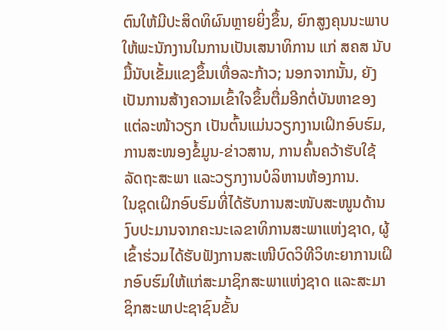ຕົນໃຫ້ມີປະສິດທິຜົນຫຼາຍຍິ່ງຂຶ້ນ, ຍົກສູງຄຸນນະພາບໃຫ້ພະນັກງານໃນການເປັນເສນາທິການ ແກ່ ສຄສ ນັບມື້ນັບເຂັ້ມແຂງຂຶ້ນເທື່ອລະກ້າວ; ນອກຈາກນັ້ນ, ຍັງເປັນການສ້າງຄວາມເຂົ້າໃຈຂຶ້ນຕື່ມອີກຕໍ່ບັນຫາຂອງ ແຕ່ລະໜ້າວຽກ ເປັນຕົ້ນແມ່ນວຽກງານເຝິກອົບຮົມ, ການສະໜອງຂໍ້ມູນ-ຂ່າວສານ, ການຄົ້ນຄວ້າຮັບໃຊ້ລັດຖະສະພາ ແລະວຽກງານບໍລິຫານຫ້ອງການ.
ໃນຊຸດເຝິກອົບຮົມທີ່ໄດ້ຮັບການສະໜັບສະໜູນດ້ານງົບປະມານຈາກຄະນະເລຂາທິການສະພາແຫ່ງຊາດ, ຜູ້ ເຂົ້າຮ່ວມໄດ້ຮັບຟັງການສະເໜີບົດວິທີວິທະຍາການເຝິກອົບຮົມໃຫ້ແກ່ສະມາຊິກສະພາແຫ່ງຊາດ ແລະສະມາຊິກສະພາປະຊາຊົນຂັ້ນ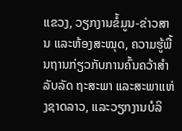ແຂວງ, ວຽກງານຂໍ້ມູນ-ຂ່າວສານ ແລະຫ້ອງສະໝຸດ, ຄວາມຮູ້ພື້ນຖານກ່ຽວກັບການຄົ້ນຄວ້າສຳລັບລັດ ຖະສະພາ ແລະສະພາແຫ່ງຊາດລາວ, ແລະວຽກງານບໍລິ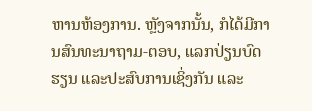ຫານຫ້ອງການ. ຫຼັງຈາກນັ້ນ, ກໍໄດ້ມີການສົນທະນາຖາມ-ຕອບ, ແລກປ່ຽນບົດຮຽນ ແລະປະສົບການເຊິ່ງກັນ ແລະ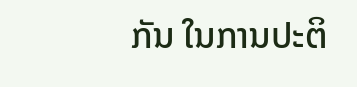ກັນ ໃນການປະຕິ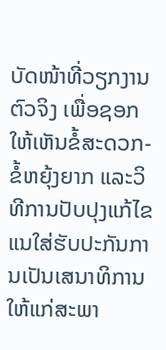ບັດໜ້າທີ່ວຽກງານຕົວຈິງ ເພື່ອຊອກໃຫ້ເຫັນຂໍ້ສະດວກ-ຂໍ້ຫຍຸ້ງຍາກ ແລະວິທີການປັບປຸງແກ້ໄຂ ແນໃສ່ຮັບປະກັນການເປັນເສນາທິການໃຫ້ແກ່ສະພາ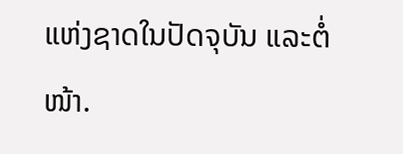ແຫ່ງຊາດໃນປັດຈຸບັນ ແລະຕໍ່ໜ້າ.